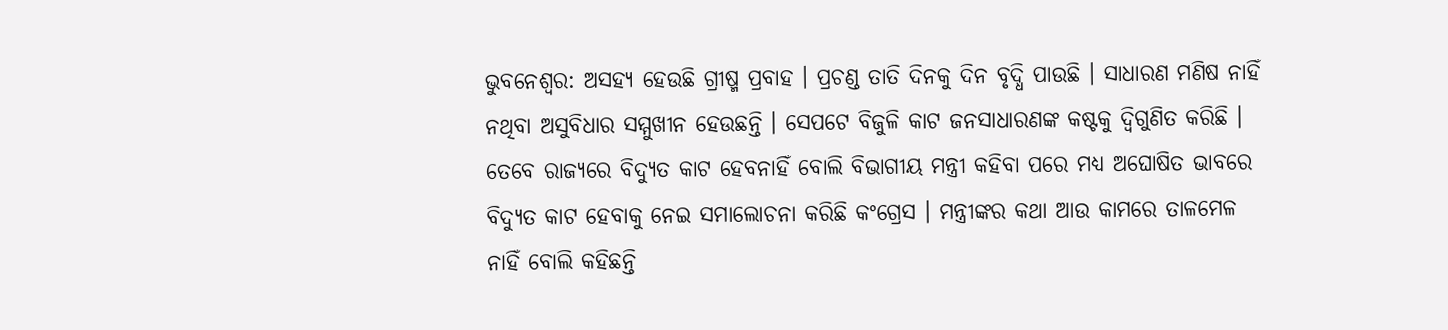ଭୁବନେଶ୍ବର: ଅସହ୍ୟ ହେଉଛି ଗ୍ରୀଷ୍ମ ପ୍ରବାହ । ପ୍ରଚଣ୍ଡ ତାତି ଦିନକୁ ଦିନ ବୃଦ୍ଧି ପାଉଛି । ସାଧାରଣ ମଣିଷ ନାହିଁ ନଥିବା ଅସୁବିଧାର ସମ୍ମୁଖୀନ ହେଉଛନ୍ତି । ସେପଟେ ବିଜୁଳି କାଟ ଜନସାଧାରଣଙ୍କ କଷ୍ଟକୁ ଦ୍ବିଗୁଣିତ କରିଛି । ତେବେ ରାଜ୍ୟରେ ବିଦ୍ୟୁତ କାଟ ହେବନାହିଁ ବୋଲି ବିଭାଗୀୟ ମନ୍ତ୍ରୀ କହିବା ପରେ ମଧ୍ୟ ଅଘୋଷିତ ଭାବରେ ବିଦ୍ୟୁତ କାଟ ହେବାକୁ ନେଇ ସମାଲୋଚନା କରିଛି କଂଗ୍ରେସ । ମନ୍ତ୍ରୀଙ୍କର କଥା ଆଉ କାମରେ ତାଳମେଳ ନାହିଁ ବୋଲି କହିଛନ୍ତି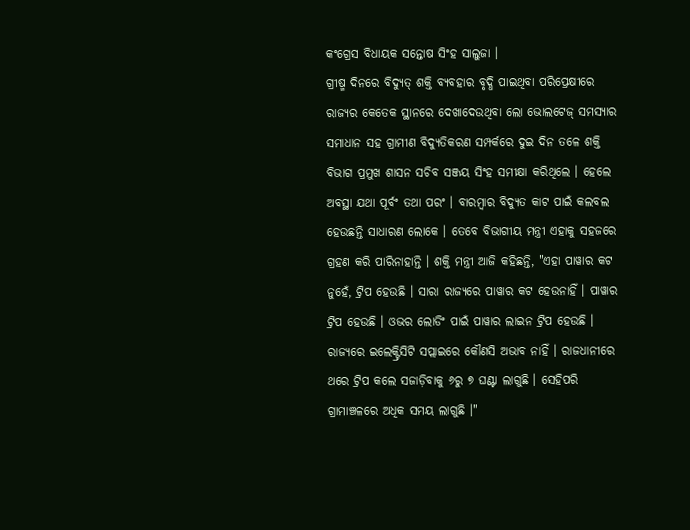କଂଗ୍ରେସ ବିଧାୟକ ସନ୍ତୋଷ ସିଂହ ସାଲୁଜା ।
ଗ୍ରୀଷ୍ମ ଦିନରେ ବିଦ୍ୟୁତ୍ ଶକ୍ତି ବ୍ୟବହାର ବୃଦ୍ଧି ପାଇଥିବା ପରିପ୍ରେକ୍ଷୀରେ ରାଜ୍ୟର କେତେକ ସ୍ଥାନରେ ଦେଖାଦେଉଥିବା ଲୋ ଭୋଲଟେଜ୍ ସମସ୍ୟାର ସମାଧାନ ସହ ଗ୍ରାମୀଣ ବିଦ୍ୟୁତିକରଣ ସମ୍ପର୍କରେ ଦୁଇ ଦିନ ତଳେ ଶକ୍ତି ବିଭାଗ ପ୍ରମୁଖ ଶାସନ ସଚିବ ସଞ୍ଜୟ ସିଂହ ସମୀକ୍ଷା କରିଥିଲେ । ହେଲେ ଅବସ୍ଥା ଯଥା ପୂର୍ବଂ ତଥା ପରଂ । ବାରମ୍ବାର ବିଦ୍ୟୁତ କାଟ ପାଇଁ କଲବଲ ହେଉଛନ୍ତି ସାଧାରଣ ଲୋକେ । ତେବେ ବିଭାଗୀୟ ମନ୍ତ୍ରୀ ଏହାକୁ ସହଜରେ ଗ୍ରହଣ କରି ପାରିନାହାନ୍ତି । ଶକ୍ତି ମନ୍ତ୍ରୀ ଆଜି କହିଛନ୍ତି, "ଏହା ପାୱାର କଟ ନୁହେଁ, ଟ୍ରିପ ହେଉଛି । ସାରା ରାଜ୍ୟରେ ପାୱାର କଟ ହେଉନାହିଁ । ପାୱାର ଟ୍ରିପ ହେଉଛି । ଓଭର ଲୋଡିଂ ପାଇଁ ପାୱାର ଲାଇନ ଟ୍ରିପ ହେଉଛି । ରାଜ୍ୟରେ ଇଲେକ୍ଟ୍ରିସିଟି ସପ୍ଲାଇରେ କୌଣସି ଅଭାବ ନାହିଁ । ରାଜଧାନୀରେ ଥରେ ଟ୍ରିପ କଲେ ସଜାଡ଼ିବାକୁ ୬ରୁ ୭ ଘଣ୍ଟା ଲାଗୁଛି । ସେହିପରି ଗ୍ରାମାଞ୍ଚଳରେ ଅଧିକ ସମୟ ଲାଗୁଛି ।"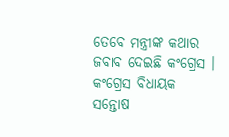ତେବେ ମନ୍ତ୍ରୀଙ୍କ କଥାର ଜବାବ ଦେଇଛି କଂଗ୍ରେସ । କଂଗ୍ରେସ ବିଧାୟକ ସନ୍ତୋଷ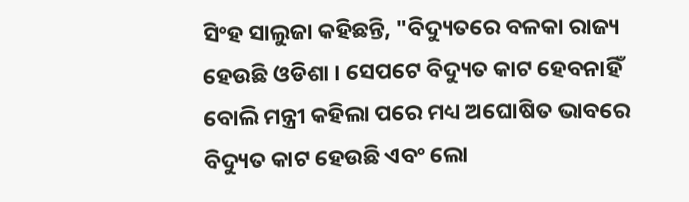ସିଂହ ସାଲୁଜା କହିଛନ୍ତି, "ବିଦ୍ୟୁତରେ ବଳକା ରାଜ୍ୟ ହେଉଛି ଓଡିଶା । ସେପଟେ ବିଦ୍ୟୁତ କାଟ ହେବନାହିଁ ବୋଲି ମନ୍ତ୍ରୀ କହିଲା ପରେ ମଧ୍ୟ ଅଘୋଷିତ ଭାବରେ ବିଦ୍ୟୁତ କାଟ ହେଉଛି ଏବଂ ଲୋ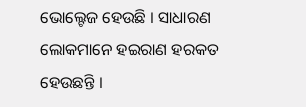ଭୋଲ୍ଟେଜ ହେଉଛି । ସାଧାରଣ ଲୋକମାନେ ହଇରାଣ ହରକତ ହେଉଛନ୍ତି ।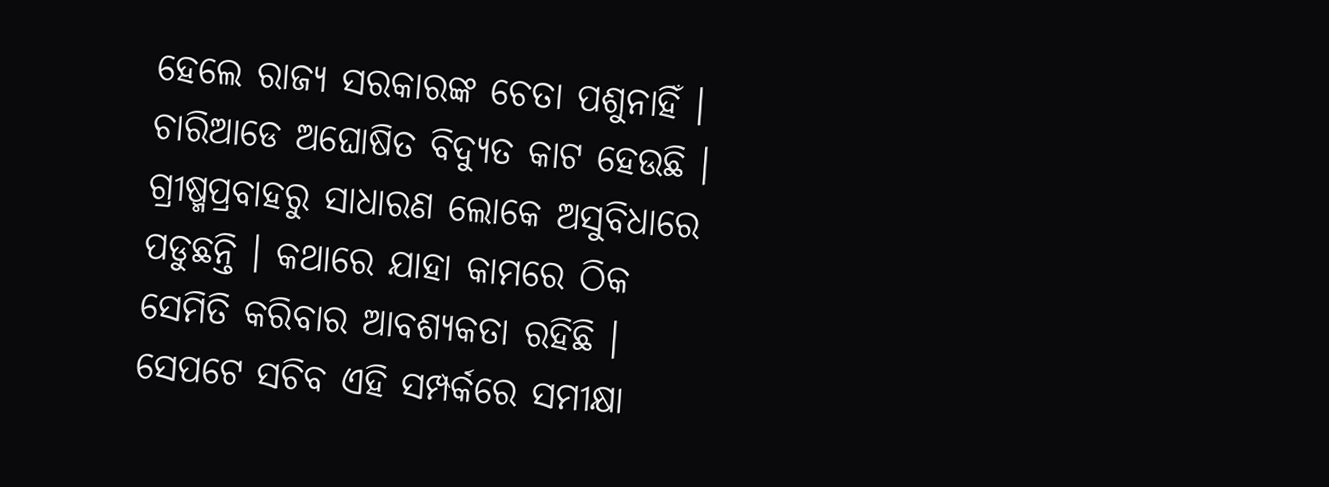ହେଲେ ରାଜ୍ୟ ସରକାରଙ୍କ ଚେତା ପଶୁନାହିଁ । ଚାରିଆଡେ ଅଘୋଷିତ ବିଦ୍ୟୁତ କାଟ ହେଉଛି । ଗ୍ରୀଷ୍ମପ୍ରବାହରୁ ସାଧାରଣ ଲୋକେ ଅସୁବିଧାରେ ପଡୁଛନ୍ତି । କଥାରେ ଯାହା କାମରେ ଠିକ ସେମିତି କରିବାର ଆବଶ୍ୟକତା ରହିଛି । ସେପଟେ ସଚିବ ଏହି ସମ୍ପର୍କରେ ସମୀକ୍ଷା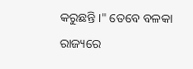କରୁଛନ୍ତି ।" ତେବେ ବଳକା ରାଜ୍ୟରେ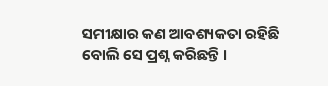ସମୀକ୍ଷାର କଣ ଆବଶ୍ୟକତା ରହିଛି ବୋଲି ସେ ପ୍ରଶ୍ନ କରିଛନ୍ତି ।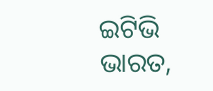ଇଟିଭି ଭାରତ,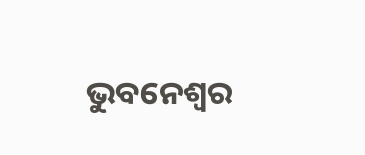ଭୁବନେଶ୍ବର